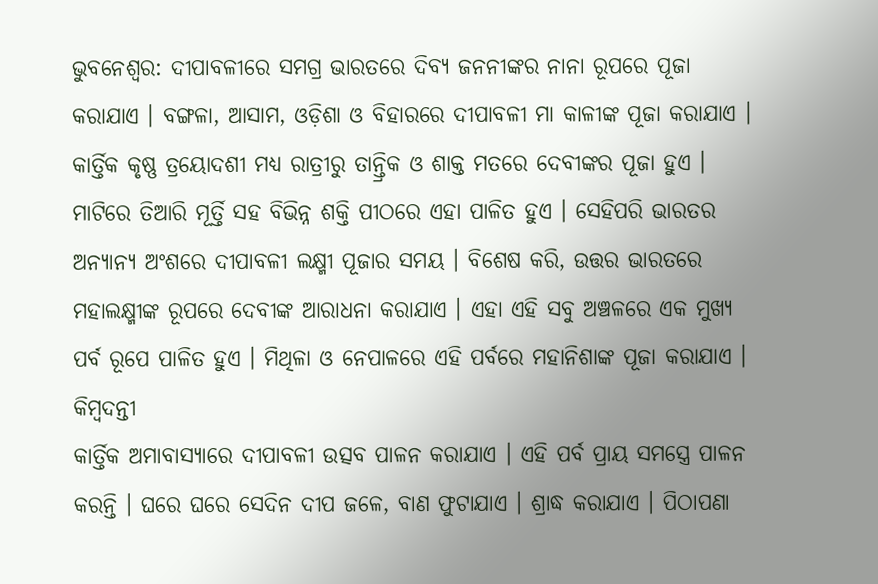ଭୁବନେଶ୍ୱର: ଦୀପାବଳୀରେ ସମଗ୍ର ଭାରତରେ ଦିବ୍ୟ ଜନନୀଙ୍କର ନାନା ରୂପରେ ପୂଜା କରାଯାଏ । ବଙ୍ଗଳା, ଆସାମ, ଓଡ଼ିଶା ଓ ବିହାରରେ ଦୀପାବଳୀ ମା କାଳୀଙ୍କ ପୂଜା କରାଯାଏ । କାର୍ତ୍ତିକ କୃଷ୍ଣ ତ୍ରୟୋଦଶୀ ମଧ୍ୟ ରାତ୍ରୀରୁ ତାନ୍ତ୍ରିକ ଓ ଶାକ୍ତ ମତରେ ଦେବୀଙ୍କର ପୂଜା ହୁଏ । ମାଟିରେ ତିଆରି ମୂର୍ତ୍ତି ସହ ବିଭିନ୍ନ ଶକ୍ତି ପୀଠରେ ଏହା ପାଳିତ ହୁଏ । ସେହିପରି ଭାରତର ଅନ୍ୟାନ୍ୟ ଅଂଶରେ ଦୀପାବଳୀ ଲକ୍ଷ୍ମୀ ପୂଜାର ସମୟ । ବିଶେଷ କରି, ଉତ୍ତର ଭାରତରେ ମହାଲକ୍ଷ୍ମୀଙ୍କ ରୂପରେ ଦେବୀଙ୍କ ଆରାଧନା କରାଯାଏ । ଏହା ଏହି ସବୁ ଅଞ୍ଚଳରେ ଏକ ମୁଖ୍ୟ ପର୍ବ ରୂପେ ପାଳିତ ହୁଏ । ମିଥିଳା ଓ ନେପାଳରେ ଏହି ପର୍ବରେ ମହାନିଶାଙ୍କ ପୂଜା କରାଯାଏ ।
କିମ୍ବଦନ୍ତୀ
କାର୍ତ୍ତିକ ଅମାବାସ୍ୟାରେ ଦୀପାବଳୀ ଉତ୍ସବ ପାଳନ କରାଯାଏ । ଏହି ପର୍ବ ପ୍ରାୟ ସମସ୍ତ୍ରେ ପାଳନ କରନ୍ତି । ଘରେ ଘରେ ସେଦିନ ଦୀପ ଜଳେ, ବାଣ ଫୁଟାଯାଏ । ଶ୍ରାଦ୍ଧ କରାଯାଏ । ପିଠାପଣା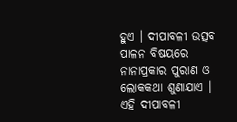ହୁଏ । ଦୀପାବଳୀ ଉତ୍ସବ ପାଳନ ବିଷୟରେ ନାନାପ୍ରକାର ପୁରାଣ ଓ ଲୋକକଥା ଶୁଣାଯାଏ । ଏହି ଦୀପାବଳୀ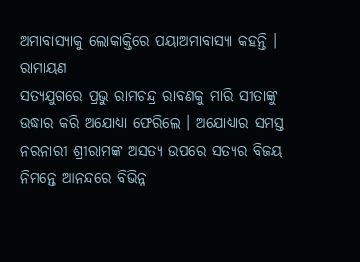ଅମାବାସ୍ୟାକୁ ଲୋକାକ୍ତିରେ ପୟାଅମାବାସ୍ୟା କହନ୍ତି ।
ରାମାୟଣ
ସତ୍ୟଯୁଗରେ ପ୍ରଭୁ ରାମଚନ୍ଦ୍ର ରାବଣକୁ ମାରି ସୀତାଙ୍କୁ ଉଦ୍ଧାର କରି ଅଯୋଧ୍ୟା ଫେରିଲେ । ଅଯୋଧ୍ୟାର ସମସ୍ତ ନରନାରୀ ଶ୍ରୀରାମଙ୍କ ଅସତ୍ୟ ଉପରେ ସତ୍ୟର ବିଜୟ ନିମନ୍ତେ ଆନନ୍ଦରେ ବିଭିନ୍ନ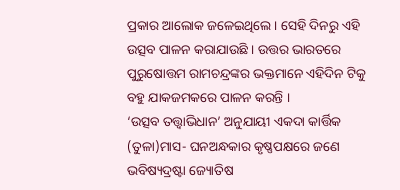ପ୍ରକାର ଆଲୋକ ଜଳେଇଥିଲେ । ସେହି ଦିନରୁ ଏହି ଉତ୍ସବ ପାଳନ କରାଯାଉଛି । ଉତ୍ତର ଭାରତରେ ପୁରୁଷୋତ୍ତମ ରାମଚନ୍ଦ୍ରଙ୍କର ଭକ୍ତମାନେ ଏହିଦିନ ଟିକୁ ବହୁ ଯାକଜମକରେ ପାଳନ କରନ୍ତି ।
‘ଉତ୍ସବ ତତ୍ତ୍ୱାଭିଧାନ’ ଅନୁଯାୟୀ ଏକଦା କାର୍ତ୍ତିକ (ତୁଳା)ମାସ- ଘନଅନ୍ଧକାର କୃଷ୍ଣପକ୍ଷରେ ଜଣେ ଭବିଷ୍ୟଦ୍ରଷ୍ଟା ଜ୍ୟୋତିଷ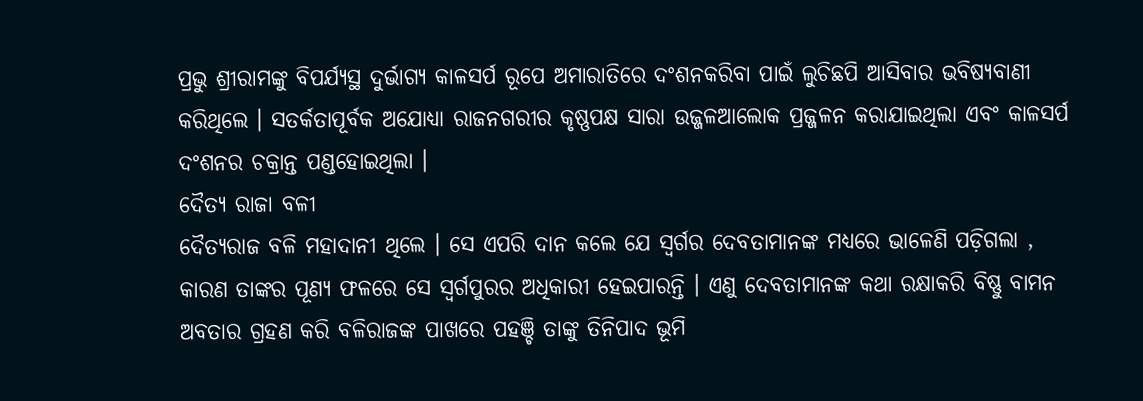ପ୍ରଭୁ ଶ୍ରୀରାମଙ୍କୁ ବିପର୍ଯ୍ୟସ୍ଥ ଦୁର୍ଭାଗ୍ୟ କାଳସର୍ପ ରୂପେ ଅମାରାତିରେ ଦଂଶନକରିବା ପାଇଁ ଲୁଚିଛପି ଆସିବାର ଭବିଷ୍ୟବାଣୀ କରିଥିଲେ । ସତର୍କତାପୂର୍ବକ ଅଯୋଧ୍ୟା ରାଜନଗରୀର କୃଷ୍ଣପକ୍ଷ ସାରା ଉଜ୍ଜଳଆଲୋକ ପ୍ରଜ୍ଜଳନ କରାଯାଇଥିଲା ଏବଂ କାଳସର୍ପ ଦଂଶନର ଚକ୍ରାନ୍ତ ପଣ୍ଡହୋଇଥିଲା ।
ଦୈତ୍ୟ ରାଜା ବଳୀ
ଦୈତ୍ୟରାଜ ବଳି ମହାଦାନୀ ଥିଲେ । ସେ ଏପରି ଦାନ କଲେ ଯେ ସ୍ୱର୍ଗର ଦେବତାମାନଙ୍କ ମଧ୍ୟରେ ଭାଳେଣି ପଡ଼ିଗଲା , କାରଣ ତାଙ୍କର ପୂଣ୍ୟ ଫଳରେ ସେ ସ୍ୱର୍ଗପୁରର ଅଧିକାରୀ ହେଇପାରନ୍ତି । ଏଣୁ ଦେବତାମାନଙ୍କ କଥା ରକ୍ଷାକରି ବିଷ୍ଣୁ ବାମନ ଅବତାର ଗ୍ରହଣ କରି ବଳିରାଜଙ୍କ ପାଖରେ ପହଞ୍ଚି ତାଙ୍କୁ ତିନିପାଦ ଭୂମି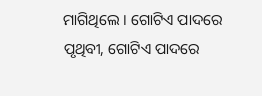ମାଗିଥିଲେ । ଗୋଟିଏ ପାଦରେ ପୃଥିବୀ, ଗୋଟିଏ ପାଦରେ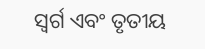ସ୍ୱର୍ଗ ଏବଂ ତୃତୀୟ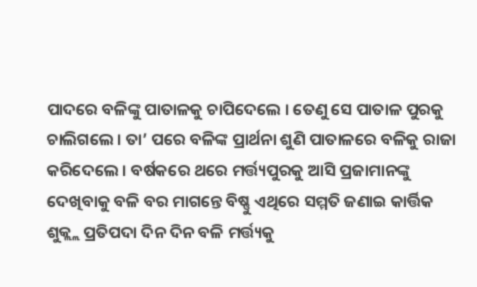ପାଦରେ ବଳିଙ୍କୁ ପାତାଳକୁ ଚାପିଦେଲେ । ତେଣୁ ସେ ପାତାଳ ପୁରକୁ ଚାଲିଗଲେ । ତା’ ପରେ ବଳିଙ୍କ ପ୍ରାର୍ଥନା ଶୁଣି ପାତାଳରେ ବଳିକୁ ରାଜା କରିଦେଲେ । ବର୍ଷକରେ ଥରେ ମର୍ତ୍ତ୍ୟପୁରକୁ ଆସି ପ୍ରଜାମାନଙ୍କୁ ଦେଖିବାକୁ ବଳି ବର ମାଗନ୍ତେ ବିଷ୍ଣୁ ଏଥିରେ ସମ୍ମତି ଜଣାଇ କାର୍ତ୍ତିକ ଶୁକ୍ଲ୍ଲ ପ୍ରତିପଦା ଦିନ ଦିନ ବଳି ମର୍ତ୍ତ୍ୟକୁ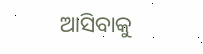ଆସିବାକୁ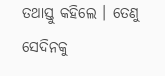ତଥାସ୍ତୁ କହିଲେ । ତେଣୁ ସେଦିନକୁ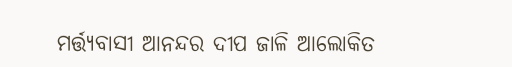ମର୍ତ୍ତ୍ୟବାସୀ ଆନନ୍ଦର ଦୀପ ଜାଳି ଆଲୋକିତ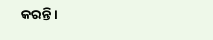କରନ୍ତି ।